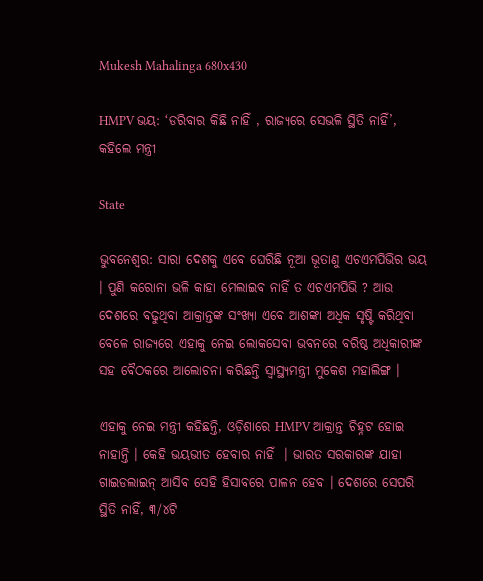Mukesh Mahalinga 680x430

HMPV ଭୟ: ‘ଡରିବାର କିଛି ନାହିଁ , ରାଜ୍ୟରେ ସେଭଳି ସ୍ଥିତି ନାହିଁ’, କହିଲେ ମନ୍ତ୍ରୀ

State

ଭୁବନେଶ୍ବର: ସାରା ଦେଶକୁ ଏବେ ଘେରିଛି ନୂଆ ଭୂତାଣୁ ଏଚଏମପିଭିର ଭୟ । ପୁଣି କରୋନା ଭଳି କାହା ମେଲାଇବ ନାହିଁ ତ ଏଚଏମପିଭି ? ଆଉ ଦେଶରେ ବଢୁଥିବା ଆକ୍ରାନ୍ତଙ୍କ ସଂଖ୍ୟା ଏବେ ଆଶଙ୍କା ଅଧିକ ସୃଷ୍ଟି କରିଥିବା ବେଳେ ରାଜ୍ୟରେ ଏହାକୁ ନେଇ ଲୋକସେବା ଭବନରେ ବରିଷ୍ଠ ଅଧିକାରୀଙ୍କ ସହ ବୈଠକରେ ଆଲୋଚନା କରିଛନ୍ତି ସ୍ବାସ୍ଥ୍ୟମନ୍ତ୍ରୀ ମୁକେଶ ମହାଲିଙ୍ଗ ।

ଏହାକୁ ନେଇ ମନ୍ତ୍ରୀ କହିଛନ୍ତି, ଓଡ଼ିଶାରେ HMPV ଆକ୍ରାନ୍ତ ଚିହ୍ନଟ ହୋଇ ନାହାନ୍ତି । କେହି ଭୟଭୀତ ହେବାର ନାହିଁ  । ଭାରତ ସରକାରଙ୍କ ଯାହା ଗାଇଡଲାଇନ୍‌ ଆସିବ ସେହି ହିସାବରେ ପାଳନ ହେବ । ଦେଶରେ ସେପରି ସ୍ଥିତି ନାହିଁ, ୩/୪ଟି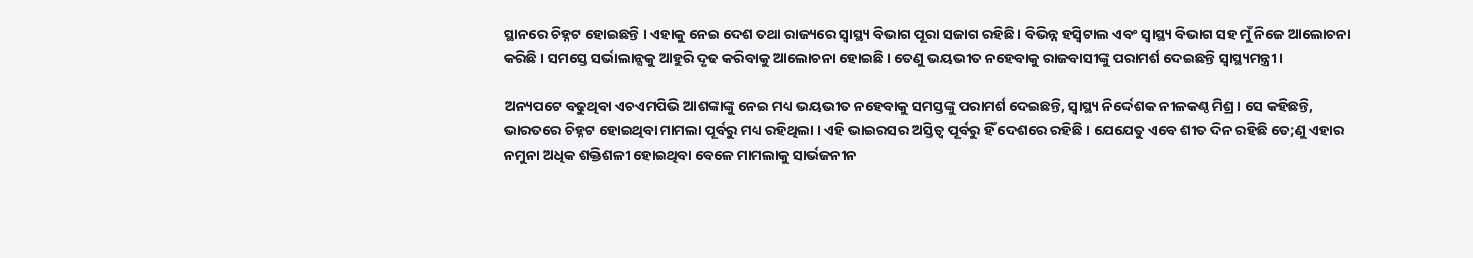ସ୍ଥାନରେ ଚିହ୍ନଟ ହୋଇଛନ୍ତି । ଏହାକୁ ନେଇ ଦେଶ ତଥା ରାଜ୍ୟରେ ସ୍ବାସ୍ଥ୍ୟ ବିଭାଗ ପୂରା ସଜାଗ ରହିଛି । ବିଭିନ୍ନ ହସ୍ବିଟାଲ ଏବଂ ସ୍ବାସ୍ଥ୍ୟ ବିଭାଗ ସହ ମୁଁ ନିଜେ ଆଲୋଚନା କରିଛି । ସମସ୍ତେ ସର୍ଭାଲାନ୍ସକୁ ଆହୁରି ଦୃଢ କରିବାକୁ ଆଲୋଚନା ହୋଇଛି । ତେଣୁ ଭୟଭୀତ ନହେବାକୁ ରାଜବାସୀଙ୍କୁ ପରାମର୍ଶ ଦେଇଛନ୍ତି ସ୍ବାସ୍ଥ୍ୟମନ୍ତ୍ରୀ ।

ଅନ୍ୟପଟେ ବଢୁଥିବା ଏଚଏମପିଭି ଆଶଙ୍କାଙ୍କୁ ନେଇ ମଧ୍ୟ ଭୟଭୀତ ନହେବାକୁ ସମସ୍ତଙ୍କୁ ପରାମର୍ଶ ଦେଇଛନ୍ତି, ସ୍ବାସ୍ଥ୍ୟ ନିର୍ଦ୍ଦେଶକ ନୀଳକଣ୍ଠ ମିଶ୍ର । ସେ କହିଛନ୍ତି, ଭାରତରେ ଚିହ୍ନଟ ହୋଇଥିବା ମାମଲା ପୂର୍ବରୁ ମଧ୍ୟ ରହିଥିଲା । ଏହି ଭାଇରସର ଅସ୍ତିତ୍ବ ପୂର୍ବରୁ ହିଁ ଦେଶରେ ରହିଛି । ଯେଯେତୁ ଏବେ ଶୀତ ଦିନ ରହିଛି ତେ;ଣୁ ଏହାର ନମୁନା ଅଧିକ ଶକ୍ତିଶଳୀ ହୋଇଥିବା ବେଳେ ମାମଲାକୁ ସାର୍ଭଜନୀନ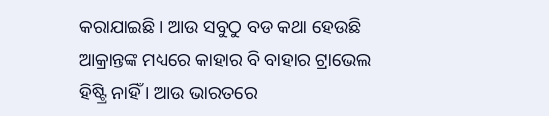କରାଯାଇଛି । ଆଉ ସବୁଠୁ ବଡ କଥା ହେଉଛି ଆକ୍ରାନ୍ତଙ୍କ ମଧ୍ୟରେ କାହାର ବି ବାହାର ଟ୍ରାଭେଲ ହିଷ୍ଟ୍ରି ନାହିଁ । ଆଉ ଭାରତରେ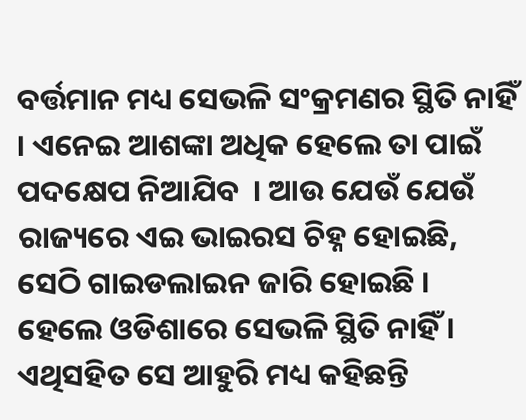ବର୍ତ୍ତମାନ ମଧ୍ୟ ସେଭଳି ସଂକ୍ରମଣର ସ୍ଥିତି ନାହିଁ । ଏନେଇ ଆଶଙ୍କା ଅଧିକ ହେଲେ ତା ପାଇଁ ପଦକ୍ଷେପ ନିଆଯିବ  । ଆଉ ଯେଉଁ ଯେଉଁ ରାଜ୍ୟରେ ଏଇ ଭାଇରସ ଚିହ୍ନ ହୋଇଛି, ସେଠି ଗାଇଡଲାଇନ ଜାରି ହୋଇଛି । ହେଲେ ଓଡିଶାରେ ସେଭଳି ସ୍ଥିତି ନାହିଁ । ଏଥିସହିତ ସେ ଆହୁରି ମଧ୍ୟ କହିଛନ୍ତି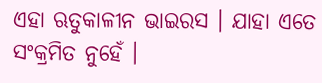ଏହା ଋତୁକାଳୀନ ଭାଇରସ । ଯାହା ଏତେ ସଂକ୍ରମିତ ନୁହେଁ ।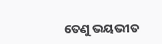ତେଣୁ ଭୟଭୀତ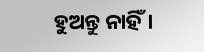ହୁଅନ୍ତୁ ନାହିଁ ।